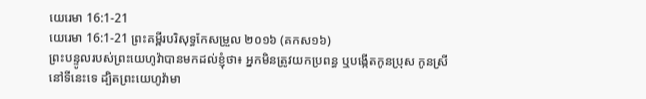យេរេមា 16:1-21
យេរេមា 16:1-21 ព្រះគម្ពីរបរិសុទ្ធកែសម្រួល ២០១៦ (គកស១៦)
ព្រះបន្ទូលរបស់ព្រះយេហូវ៉ាបានមកដល់ខ្ញុំថា៖ អ្នកមិនត្រូវយកប្រពន្ធ ឬបង្កើតកូនប្រុស កូនស្រីនៅទីនេះទេ ដ្បិតព្រះយេហូវ៉ាមា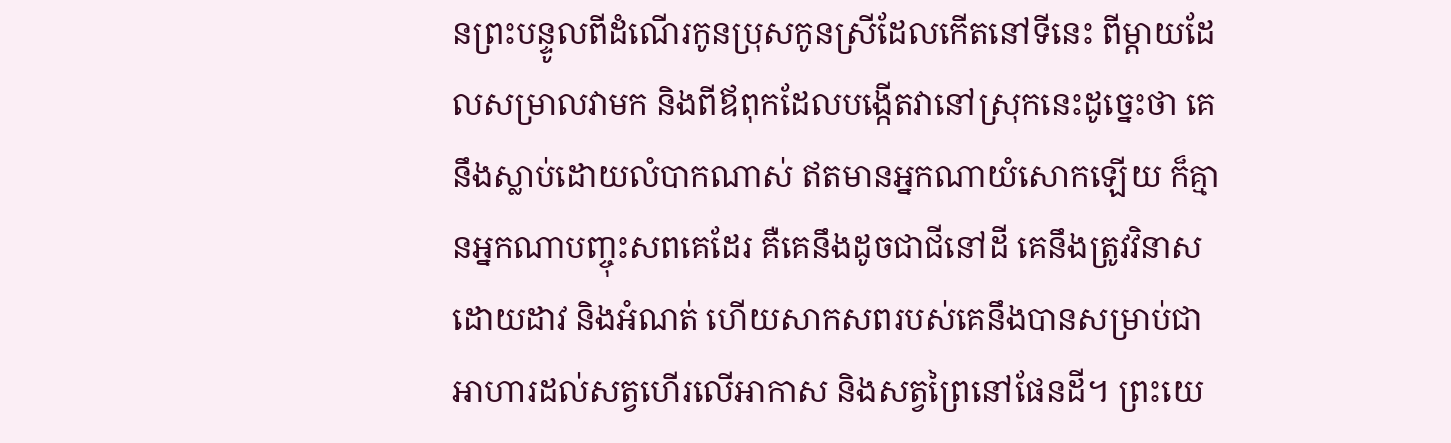នព្រះបន្ទូលពីដំណើរកូនប្រុសកូនស្រីដែលកើតនៅទីនេះ ពីម្តាយដែលសម្រាលវាមក និងពីឪពុកដែលបង្កើតវានៅស្រុកនេះដូច្នេះថា គេនឹងស្លាប់ដោយលំបាកណាស់ ឥតមានអ្នកណាយំសោកឡើយ ក៏គ្មានអ្នកណាបញ្ចុះសពគេដែរ គឺគេនឹងដូចជាជីនៅដី គេនឹងត្រូវវិនាសដោយដាវ និងអំណត់ ហើយសាកសពរបស់គេនឹងបានសម្រាប់ជាអាហារដល់សត្វហើរលើអាកាស និងសត្វព្រៃនៅផែនដី។ ព្រះយេ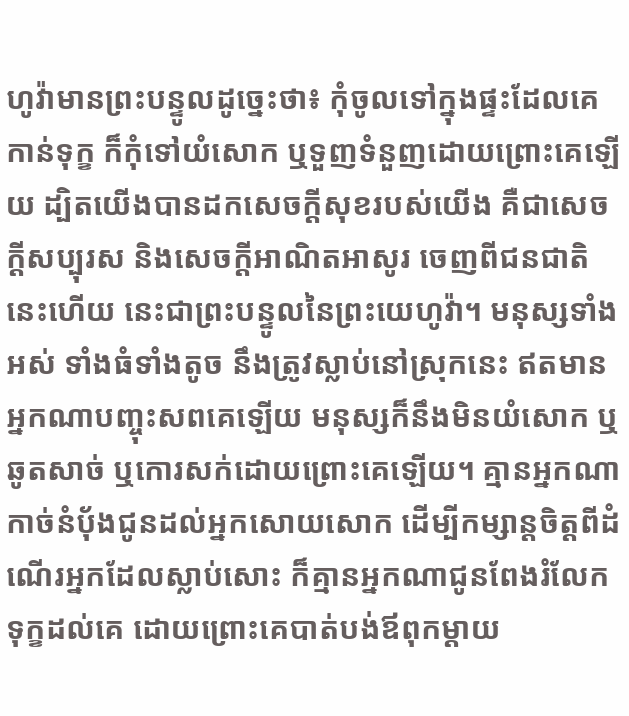ហូវ៉ាមានព្រះបន្ទូលដូច្នេះថា៖ កុំចូលទៅក្នុងផ្ទះដែលគេកាន់ទុក្ខ ក៏កុំទៅយំសោក ឬទួញទំនួញដោយព្រោះគេឡើយ ដ្បិតយើងបានដកសេចក្ដីសុខរបស់យើង គឺជាសេចក្ដីសប្បុរស និងសេចក្ដីអាណិតអាសូរ ចេញពីជនជាតិនេះហើយ នេះជាព្រះបន្ទូលនៃព្រះយេហូវ៉ា។ មនុស្សទាំងអស់ ទាំងធំទាំងតូច នឹងត្រូវស្លាប់នៅស្រុកនេះ ឥតមានអ្នកណាបញ្ចុះសពគេឡើយ មនុស្សក៏នឹងមិនយំសោក ឬឆូតសាច់ ឬកោរសក់ដោយព្រោះគេឡើយ។ គ្មានអ្នកណាកាច់នំបុ័ងជូនដល់អ្នកសោយសោក ដើម្បីកម្សាន្តចិត្តពីដំណើរអ្នកដែលស្លាប់សោះ ក៏គ្មានអ្នកណាជូនពែងរំលែកទុក្ខដល់គេ ដោយព្រោះគេបាត់បង់ឪពុកម្តាយ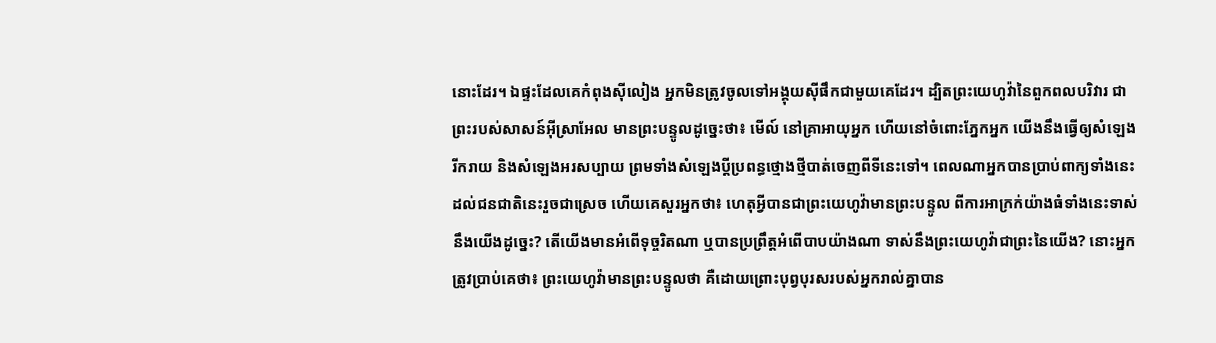នោះដែរ។ ឯផ្ទះដែលគេកំពុងស៊ីលៀង អ្នកមិនត្រូវចូលទៅអង្គុយស៊ីផឹកជាមួយគេដែរ។ ដ្បិតព្រះយេហូវ៉ានៃពួកពលបរិវារ ជាព្រះរបស់សាសន៍អ៊ីស្រាអែល មានព្រះបន្ទូលដូច្នេះថា៖ មើល៍ នៅគ្រាអាយុអ្នក ហើយនៅចំពោះភ្នែកអ្នក យើងនឹងធ្វើឲ្យសំឡេងរីករាយ និងសំឡេងអរសប្បាយ ព្រមទាំងសំឡេងប្ដីប្រពន្ធថ្មោងថ្មីបាត់ចេញពីទីនេះទៅ។ ពេលណាអ្នកបានប្រាប់ពាក្យទាំងនេះដល់ជនជាតិនេះរួចជាស្រេច ហើយគេសួរអ្នកថា៖ ហេតុអ្វីបានជាព្រះយេហូវ៉ាមានព្រះបន្ទូល ពីការអាក្រក់យ៉ាងធំទាំងនេះទាស់នឹងយើងដូច្នេះ? តើយើងមានអំពើទុច្ចរិតណា ឬបានប្រព្រឹត្តអំពើបាបយ៉ាងណា ទាស់នឹងព្រះយេហូវ៉ាជាព្រះនៃយើង? នោះអ្នកត្រូវប្រាប់គេថា៖ ព្រះយេហូវ៉ាមានព្រះបន្ទូលថា គឺដោយព្រោះបុព្វបុរសរបស់អ្នករាល់គ្នាបាន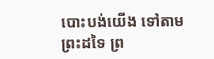បោះបង់យើង ទៅតាមព្រះដទៃ ព្រ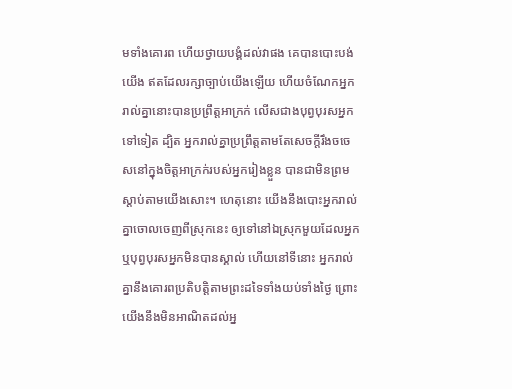មទាំងគោរព ហើយថ្វាយបង្គំដល់វាផង គេបានបោះបង់យើង ឥតដែលរក្សាច្បាប់យើងឡើយ ហើយចំណែកអ្នករាល់គ្នានោះបានប្រព្រឹត្តអាក្រក់ លើសជាងបុព្វបុរសអ្នកទៅទៀត ដ្បិត អ្នករាល់គ្នាប្រព្រឹត្តតាមតែសេចក្ដីរឹងចចេសនៅក្នុងចិត្តអាក្រក់របស់អ្នករៀងខ្លួន បានជាមិនព្រមស្តាប់តាមយើងសោះ។ ហេតុនោះ យើងនឹងបោះអ្នករាល់គ្នាចោលចេញពីស្រុកនេះ ឲ្យទៅនៅឯស្រុកមួយដែលអ្នក ឬបុព្វបុរសអ្នកមិនបានស្គាល់ ហើយនៅទីនោះ អ្នករាល់គ្នានឹងគោរពប្រតិបត្តិតាមព្រះដទៃទាំងយប់ទាំងថ្ងៃ ព្រោះយើងនឹងមិនអាណិតដល់អ្ន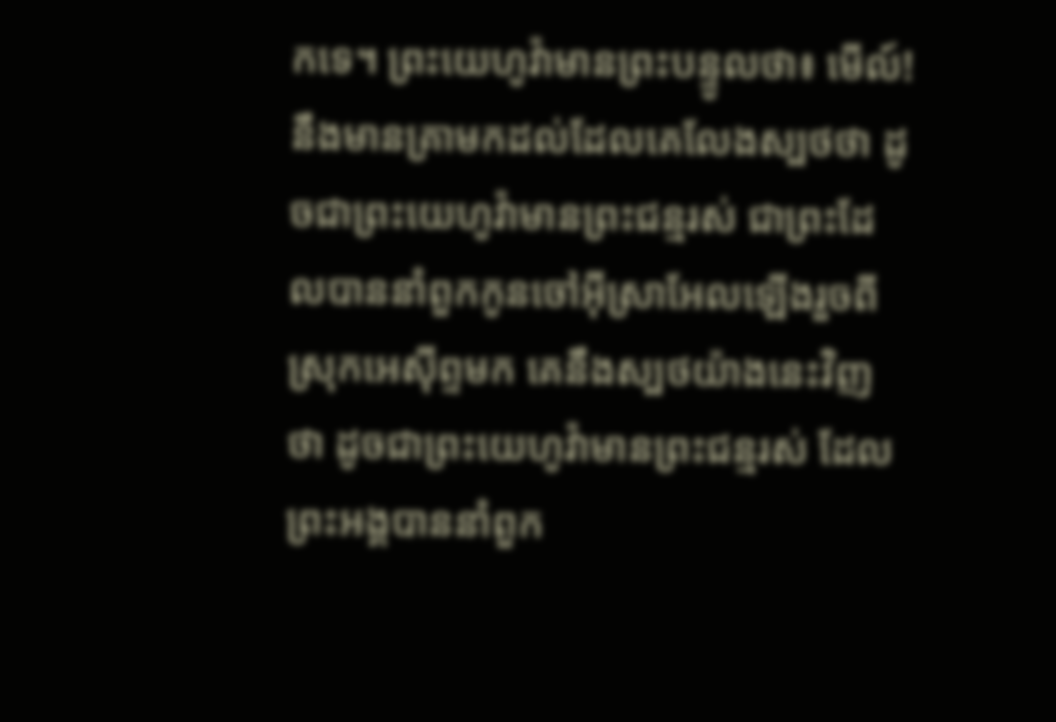កទេ។ ព្រះយេហូវ៉ាមានព្រះបន្ទូលថា៖ មើល៍! នឹងមានគ្រាមកដល់ដែលគេលែងស្បថថា ដូចជាព្រះយេហូវ៉ាមានព្រះជន្មរស់ ជាព្រះដែលបាននាំពួកកូនចៅអ៊ីស្រាអែលឡើងរួចពីស្រុកអេស៊ីព្ទមក គេនឹងស្បថយ៉ាងនេះវិញថា ដូចជាព្រះយេហូវ៉ាមានព្រះជន្មរស់ ដែលព្រះអង្គបាននាំពួក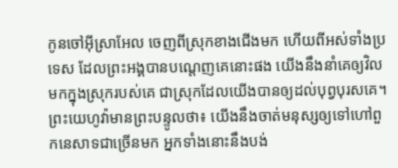កូនចៅអ៊ីស្រាអែល ចេញពីស្រុកខាងជើងមក ហើយពីអស់ទាំងប្រទេស ដែលព្រះអង្គបានបណ្តេញគេនោះផង យើងនឹងនាំគេឲ្យវិលមកក្នុងស្រុករបស់គេ ជាស្រុកដែលយើងបានឲ្យដល់បុព្វបុរសគេ។ ព្រះយេហូវ៉ាមានព្រះបន្ទូលថា៖ យើងនឹងចាត់មនុស្សឲ្យទៅហៅពួកនេសាទជាច្រើនមក អ្នកទាំងនោះនឹងបង់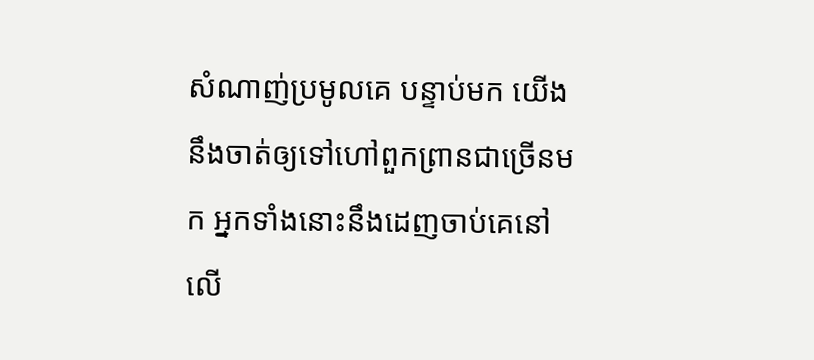សំណាញ់ប្រមូលគេ បន្ទាប់មក យើងនឹងចាត់ឲ្យទៅហៅពួកព្រានជាច្រើនមក អ្នកទាំងនោះនឹងដេញចាប់គេនៅលើ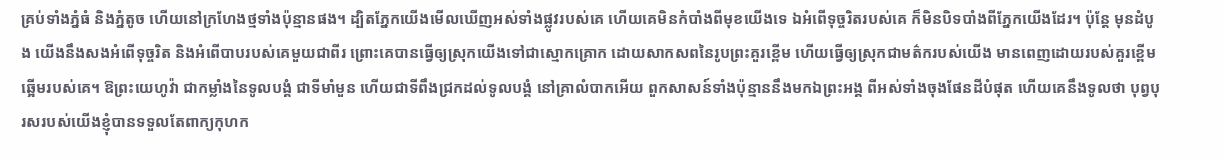គ្រប់ទាំងភ្នំធំ និងភ្នំតូច ហើយនៅក្រហែងថ្មទាំងប៉ុន្មានផង។ ដ្បិតភ្នែកយើងមើលឃើញអស់ទាំងផ្លូវរបស់គេ ហើយគេមិនកំបាំងពីមុខយើងទេ ឯអំពើទុច្ចរិតរបស់គេ ក៏មិនបិទបាំងពីភ្នែកយើងដែរ។ ប៉ុន្តែ មុនដំបូង យើងនឹងសងអំពើទុច្ចរិត និងអំពើបាបរបស់គេមួយជាពីរ ព្រោះគេបានធ្វើឲ្យស្រុកយើងទៅជាស្មោកគ្រោក ដោយសាកសពនៃរូបព្រះគួរខ្ពើម ហើយធ្វើឲ្យស្រុកជាមត៌ករបស់យើង មានពេញដោយរបស់គួរខ្ពើមឆ្អើមរបស់គេ។ ឱព្រះយេហូវ៉ា ជាកម្លាំងនៃទូលបង្គំ ជាទីមាំមួន ហើយជាទីពឹងជ្រកដល់ទូលបង្គំ នៅគ្រាលំបាកអើយ ពួកសាសន៍ទាំងប៉ុន្មាននឹងមកឯព្រះអង្គ ពីអស់ទាំងចុងផែនដីបំផុត ហើយគេនឹងទូលថា បុព្វបុរសរបស់យើងខ្ញុំបានទទួលតែពាក្យកុហក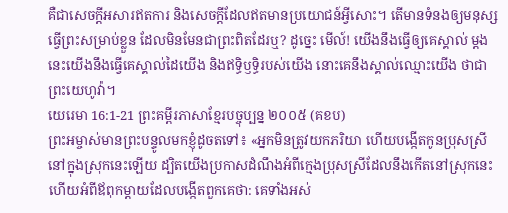គឺជាសេចក្ដីអសារឥតការ និងសេចក្ដីដែលឥតមានប្រយោជន៍អ្វីសោះ។ តើមានទំនងឲ្យមនុស្សធ្វើព្រះសម្រាប់ខ្លួន ដែលមិនមែនជាព្រះពិតដែរឬ? ដូច្នេះ មើល៍! យើងនឹងធ្វើឲ្យគេស្គាល់ ម្តងនេះយើងនឹងធ្វើគេស្គាល់ដៃយើង និងឥទ្ធិឫទ្ធិរបស់យើង នោះគេនឹងស្គាល់ឈ្មោះយើង ថាជាព្រះយេហូវ៉ា។
យេរេមា 16:1-21 ព្រះគម្ពីរភាសាខ្មែរបច្ចុប្បន្ន ២០០៥ (គខប)
ព្រះអម្ចាស់មានព្រះបន្ទូលមកខ្ញុំដូចតទៅ៖ «អ្នកមិនត្រូវយកភរិយា ហើយបង្កើតកូនប្រុសស្រីនៅក្នុងស្រុកនេះឡើយ ដ្បិតយើងប្រកាសដំណឹងអំពីក្មេងប្រុសស្រីដែលនឹងកើតនៅស្រុកនេះ ហើយអំពីឪពុកម្ដាយដែលបង្កើតពួកគេថា: គេទាំងអស់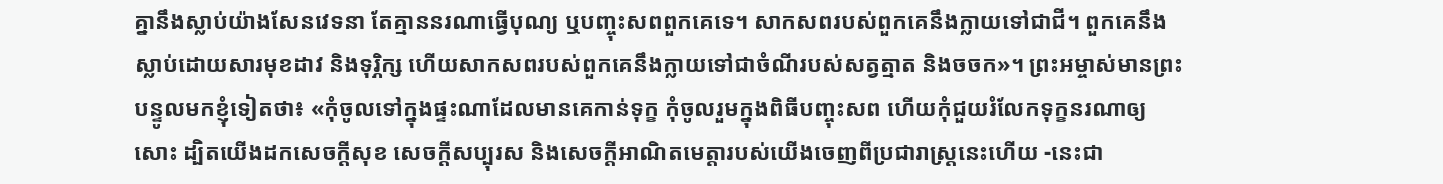គ្នានឹងស្លាប់យ៉ាងសែនវេទនា តែគ្មាននរណាធ្វើបុណ្យ ឬបញ្ចុះសពពួកគេទេ។ សាកសពរបស់ពួកគេនឹងក្លាយទៅជាជី។ ពួកគេនឹងស្លាប់ដោយសារមុខដាវ និងទុរ្ភិក្ស ហើយសាកសពរបស់ពួកគេនឹងក្លាយទៅជាចំណីរបស់សត្វត្មាត និងចចក»។ ព្រះអម្ចាស់មានព្រះបន្ទូលមកខ្ញុំទៀតថា៖ «កុំចូលទៅក្នុងផ្ទះណាដែលមានគេកាន់ទុក្ខ កុំចូលរួមក្នុងពិធីបញ្ចុះសព ហើយកុំជួយរំលែកទុក្ខនរណាឲ្យសោះ ដ្បិតយើងដកសេចក្ដីសុខ សេចក្ដីសប្បុរស និងសេចក្ដីអាណិតមេត្តារបស់យើងចេញពីប្រជារាស្ត្រនេះហើយ -នេះជា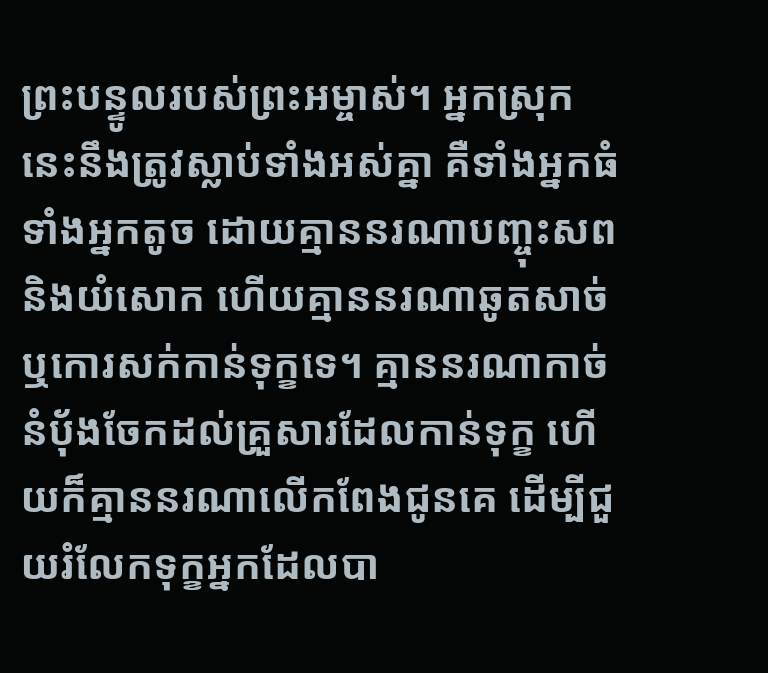ព្រះបន្ទូលរបស់ព្រះអម្ចាស់។ អ្នកស្រុកនេះនឹងត្រូវស្លាប់ទាំងអស់គ្នា គឺទាំងអ្នកធំ ទាំងអ្នកតូច ដោយគ្មាននរណាបញ្ចុះសព និងយំសោក ហើយគ្មាននរណាឆូតសាច់ ឬកោរសក់កាន់ទុក្ខទេ។ គ្មាននរណាកាច់នំបុ័ងចែកដល់គ្រួសារដែលកាន់ទុក្ខ ហើយក៏គ្មាននរណាលើកពែងជូនគេ ដើម្បីជួយរំលែកទុក្ខអ្នកដែលបា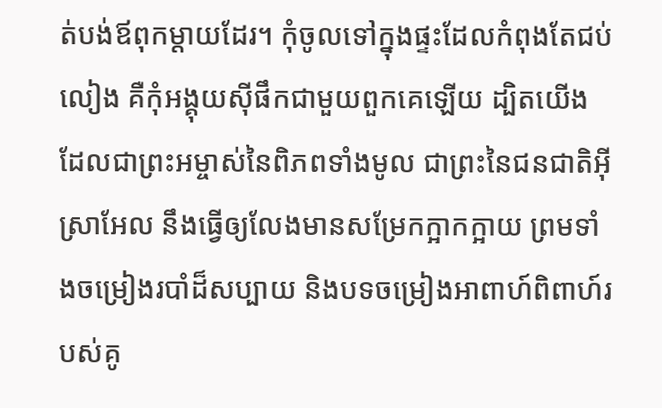ត់បង់ឪពុកម្ដាយដែរ។ កុំចូលទៅក្នុងផ្ទះដែលកំពុងតែជប់លៀង គឺកុំអង្គុយស៊ីផឹកជាមួយពួកគេឡើយ ដ្បិតយើងដែលជាព្រះអម្ចាស់នៃពិភពទាំងមូល ជាព្រះនៃជនជាតិអ៊ីស្រាអែល នឹងធ្វើឲ្យលែងមានសម្រែកក្អាកក្អាយ ព្រមទាំងចម្រៀងរបាំដ៏សប្បាយ និងបទចម្រៀងអាពាហ៍ពិពាហ៍របស់គូ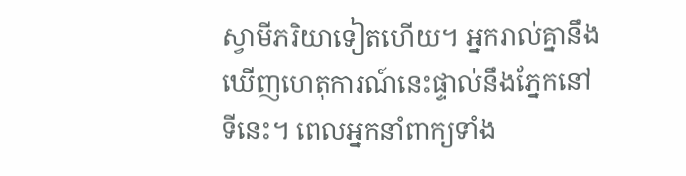ស្វាមីភរិយាទៀតហើយ។ អ្នករាល់គ្នានឹងឃើញហេតុការណ៍នេះផ្ទាល់នឹងភ្នែកនៅទីនេះ។ ពេលអ្នកនាំពាក្យទាំង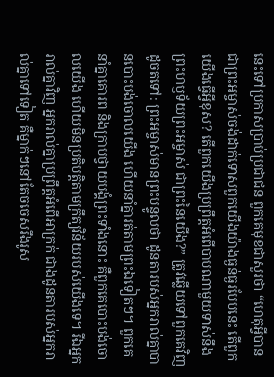នេះទៅប្រកាសប្រាប់ប្រជាជន ពួកគេមុខជាសួរថា “ហេតុអ្វីបានជាព្រះអម្ចាស់ចង់ដាក់ទោសពួកយើងយ៉ាងធ្ងន់ធ្ងរបែបនេះ តើពួកយើងធ្វើអ្វីខុស? តើពួកយើងប្រព្រឹត្តអំពើបាបណាមួយទាស់នឹងព្រះហឫទ័យព្រះអម្ចាស់ ជាព្រះនៃយើង?” ត្រូវឆ្លើយទៅពួកគេវិញដូចតទៅ: ព្រះអម្ចាស់មានព្រះបន្ទូលថា ដូនតារបស់អ្នករាល់គ្នាបានបោះបង់ចោលយើង ហើយនាំគ្នារត់តាមព្រះឯទៀតៗ។ ពួកគេនាំគ្នាគោរព និងក្រាបថ្វាយបង្គំព្រះទាំងនោះ គឺពួកគេបោះបង់ចោលយើង ហើយមិនប្រតិបត្តិតាមក្រឹត្យវិន័យរបស់យើងទេ។ រីឯអ្នករាល់គ្នាវិញ អ្នករាល់គ្នាប្រព្រឹត្តអំពើអាក្រក់ ជាងដូនតារបស់អ្នករាល់គ្នាទៅទៀត គឺម្នាក់ៗនៅតែចចេសរឹងរូស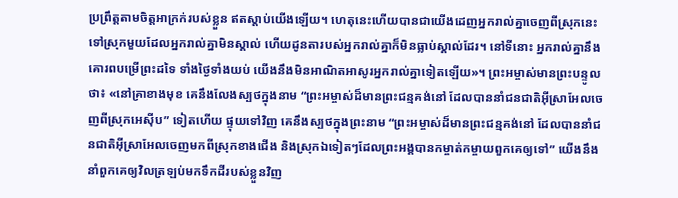ប្រព្រឹត្តតាមចិត្តអាក្រក់របស់ខ្លួន ឥតស្ដាប់យើងឡើយ។ ហេតុនេះហើយបានជាយើងដេញអ្នករាល់គ្នាចេញពីស្រុកនេះ ទៅស្រុកមួយដែលអ្នករាល់គ្នាមិនស្គាល់ ហើយដូនតារបស់អ្នករាល់គ្នាក៏មិនធ្លាប់ស្គាល់ដែរ។ នៅទីនោះ អ្នករាល់គ្នានឹងគោរពបម្រើព្រះដទៃ ទាំងថ្ងៃទាំងយប់ យើងនឹងមិនអាណិតអាសូរអ្នករាល់គ្នាទៀតឡើយ»។ ព្រះអម្ចាស់មានព្រះបន្ទូលថា៖ «នៅគ្រាខាងមុខ គេនឹងលែងស្បថក្នុងនាម “ព្រះអម្ចាស់ដ៏មានព្រះជន្មគង់នៅ ដែលបាននាំជនជាតិអ៊ីស្រាអែលចេញពីស្រុកអេស៊ីប” ទៀតហើយ ផ្ទុយទៅវិញ គេនឹងស្បថក្នុងព្រះនាម “ព្រះអម្ចាស់ដ៏មានព្រះជន្មគង់នៅ ដែលបាននាំជនជាតិអ៊ីស្រាអែលចេញមកពីស្រុកខាងជើង និងស្រុកឯទៀតៗដែលព្រះអង្គបានកម្ចាត់កម្ចាយពួកគេឲ្យទៅ” យើងនឹងនាំពួកគេឲ្យវិលត្រឡប់មកទឹកដីរបស់ខ្លួនវិញ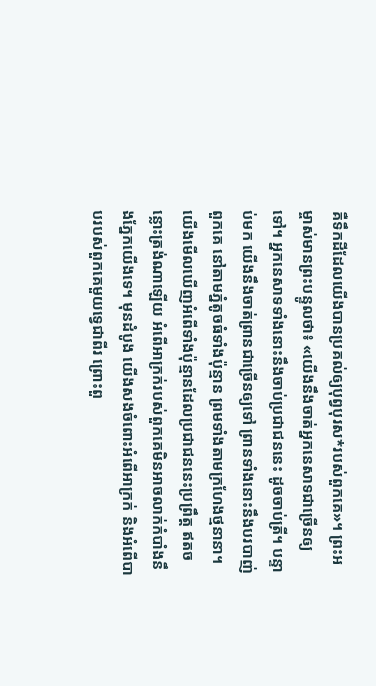គឺទឹកដីដែលយើងបានប្រគល់ឲ្យបុព្វបុរស*របស់ពួកគេ»។ ព្រះអម្ចាស់មានព្រះបន្ទូលថា៖ «យើងនឹងចាត់អ្នកនេសាទជាច្រើនឲ្យទៅ។ អ្នកនេសាទទាំងនោះនឹងចាប់ប្រជាជននេះ ដូចចាប់ត្រី។ បន្ទាប់មក យើងនឹងចាត់ព្រានជាច្រើនឲ្យទៅ ព្រានទាំងនោះនឹងបរបាញ់ពួកគេ នៅតាមភ្នំតូចធំទាំងប៉ុន្មាន ព្រមទាំងតាមក្រហែងថ្មនានា។ យើងមើលឃើញអំពើទាំងប៉ុន្មានដែលប្រជាជននេះប្រព្រឹត្ត ឥតចន្លោះត្រង់ណាឡើយ អំពើអាក្រក់របស់ពួកគេមិនអាចលាក់កំបាំងនឹងភ្នែកយើងទេ។ មុនដំបូង យើងសងចំពោះអំពើអាក្រក់ និងអំពើបាបរបស់ពួកគេមួយទ្វេជាពីរ ព្រោះពួ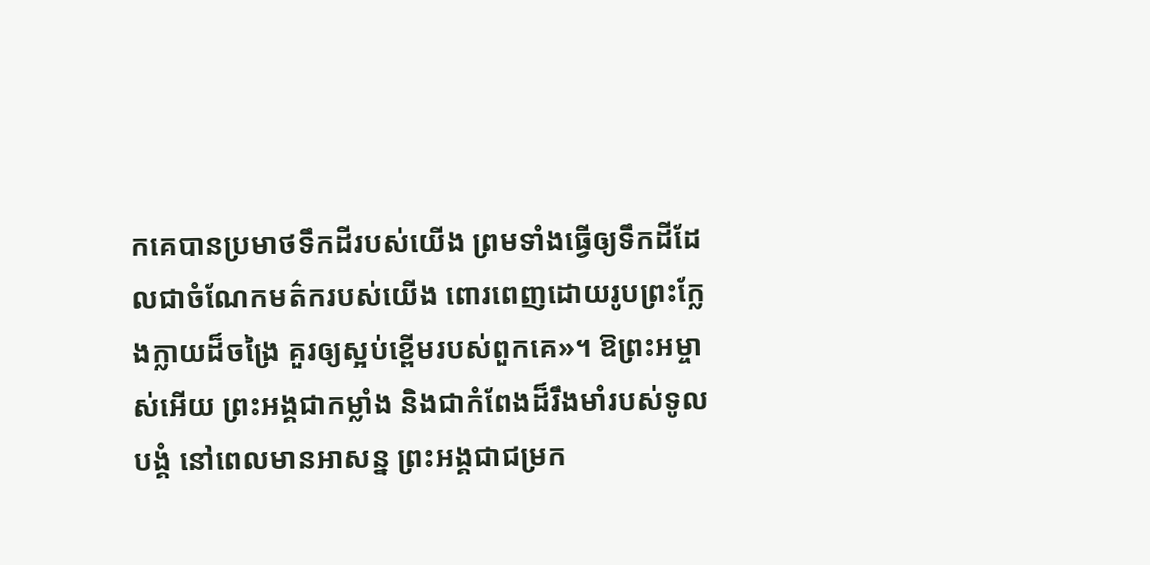កគេបានប្រមាថទឹកដីរបស់យើង ព្រមទាំងធ្វើឲ្យទឹកដីដែលជាចំណែកមត៌ករបស់យើង ពោរពេញដោយរូបព្រះក្លែងក្លាយដ៏ចង្រៃ គួរឲ្យស្អប់ខ្ពើមរបស់ពួកគេ»។ ឱព្រះអម្ចាស់អើយ ព្រះអង្គជាកម្លាំង និងជាកំពែងដ៏រឹងមាំរបស់ទូលបង្គំ នៅពេលមានអាសន្ន ព្រះអង្គជាជម្រក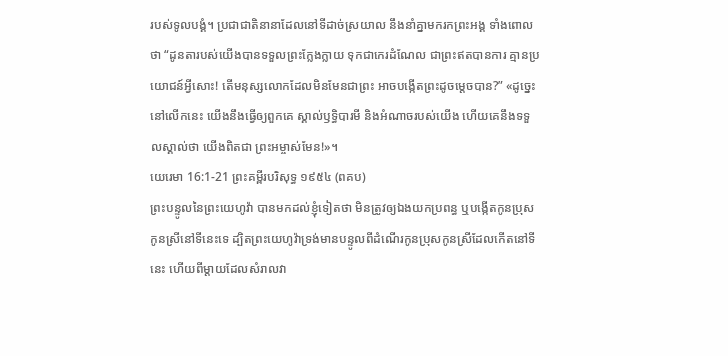របស់ទូលបង្គំ។ ប្រជាជាតិនានាដែលនៅទីដាច់ស្រយាល នឹងនាំគ្នាមករកព្រះអង្គ ទាំងពោលថា “ដូនតារបស់យើងបានទទួលព្រះក្លែងក្លាយ ទុកជាកេរដំណែល ជាព្រះឥតបានការ គ្មានប្រយោជន៍អ្វីសោះ! តើមនុស្សលោកដែលមិនមែនជាព្រះ អាចបង្កើតព្រះដូចម្ដេចបាន?” «ដូច្នេះ នៅលើកនេះ យើងនឹងធ្វើឲ្យពួកគេ ស្គាល់ឫទ្ធិបារមី និងអំណាចរបស់យើង ហើយគេនឹងទទួលស្គាល់ថា យើងពិតជា ព្រះអម្ចាស់មែន!»។
យេរេមា 16:1-21 ព្រះគម្ពីរបរិសុទ្ធ ១៩៥៤ (ពគប)
ព្រះបន្ទូលនៃព្រះយេហូវ៉ា បានមកដល់ខ្ញុំទៀតថា មិនត្រូវឲ្យឯងយកប្រពន្ធ ឬបង្កើតកូនប្រុសកូនស្រីនៅទីនេះទេ ដ្បិតព្រះយេហូវ៉ាទ្រង់មានបន្ទូលពីដំណើរកូនប្រុសកូនស្រីដែលកើតនៅទីនេះ ហើយពីម្តាយដែលសំរាលវា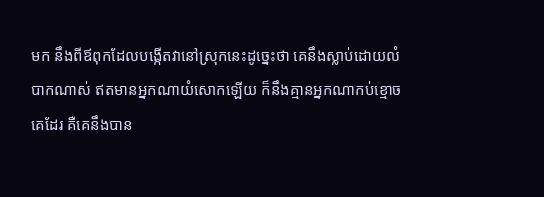មក នឹងពីឪពុកដែលបង្កើតវានៅស្រុកនេះដូច្នេះថា គេនឹងស្លាប់ដោយលំបាកណាស់ ឥតមានអ្នកណាយំសោកឡើយ ក៏នឹងគ្មានអ្នកណាកប់ខ្មោចគេដែរ គឺគេនឹងបាន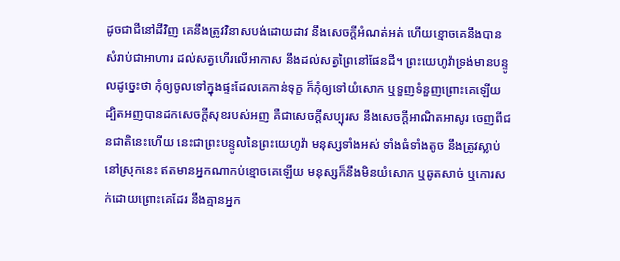ដូចជាជីនៅដីវិញ គេនឹងត្រូវវិនាសបង់ដោយដាវ នឹងសេចក្ដីអំណត់អត់ ហើយខ្មោចគេនឹងបានសំរាប់ជាអាហារ ដល់សត្វហើរលើអាកាស នឹងដល់សត្វព្រៃនៅផែនដី។ ព្រះយេហូវ៉ាទ្រង់មានបន្ទូលដូច្នេះថា កុំឲ្យចូលទៅក្នុងផ្ទះដែលគេកាន់ទុក្ខ ក៏កុំឲ្យទៅយំសោក ឬទួញទំនួញព្រោះគេឡើយ ដ្បិតអញបានដកសេចក្ដីសុខរបស់អញ គឺជាសេចក្ដីសប្បុរស នឹងសេចក្ដីអាណិតអាសូរ ចេញពីជនជាតិនេះហើយ នេះជាព្រះបន្ទូលនៃព្រះយេហូវ៉ា មនុស្សទាំងអស់ ទាំងធំទាំងតូច នឹងត្រូវស្លាប់នៅស្រុកនេះ ឥតមានអ្នកណាកប់ខ្មោចគេឡើយ មនុស្សក៏នឹងមិនយំសោក ឬឆូតសាច់ ឬកោរសក់ដោយព្រោះគេដែរ នឹងគ្មានអ្នក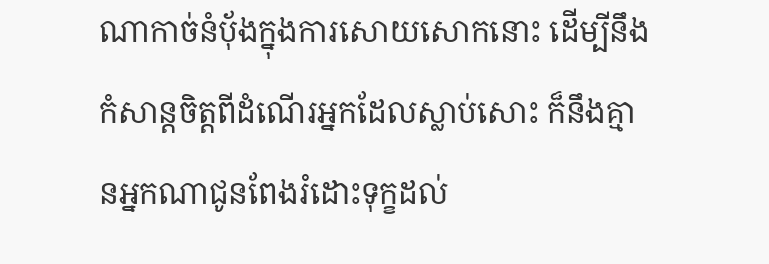ណាកាច់នំបុ័ងក្នុងការសោយសោកនោះ ដើម្បីនឹងកំសាន្តចិត្តពីដំណើរអ្នកដែលស្លាប់សោះ ក៏នឹងគ្មានអ្នកណាជូនពែងរំដោះទុក្ខដល់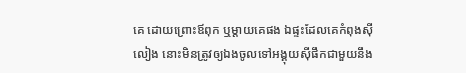គេ ដោយព្រោះឪពុក ឬម្តាយគេផង ឯផ្ទះដែលគេកំពុងស៊ីលៀង នោះមិនត្រូវឲ្យឯងចូលទៅអង្គុយស៊ីផឹកជាមួយនឹង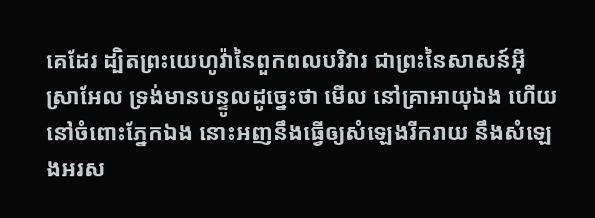គេដែរ ដ្បិតព្រះយេហូវ៉ានៃពួកពលបរិវារ ជាព្រះនៃសាសន៍អ៊ីស្រាអែល ទ្រង់មានបន្ទូលដូច្នេះថា មើល នៅគ្រាអាយុឯង ហើយនៅចំពោះភ្នែកឯង នោះអញនឹងធ្វើឲ្យសំឡេងរីករាយ នឹងសំឡេងអរស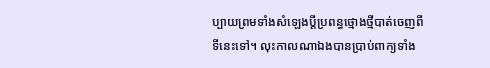ប្បាយព្រមទាំងសំឡេងប្ដីប្រពន្ធថ្មោងថ្មីបាត់ចេញពីទីនេះទៅ។ លុះកាលណាឯងបានប្រាប់ពាក្យទាំង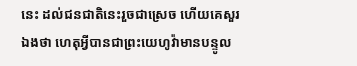នេះ ដល់ជនជាតិនេះរួចជាស្រេច ហើយគេសួរឯងថា ហេតុអ្វីបានជាព្រះយេហូវ៉ាមានបន្ទូល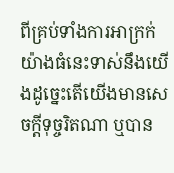ពីគ្រប់ទាំងការអាក្រក់យ៉ាងធំនេះទាស់នឹងយើងដូច្នេះតើយើងមានសេចក្ដីទុច្ចរិតណា ឬបាន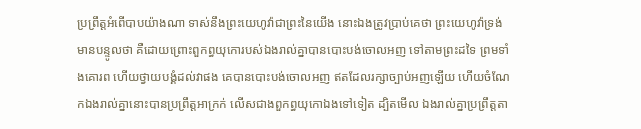ប្រព្រឹត្តអំពើបាបយ៉ាងណា ទាស់នឹងព្រះយេហូវ៉ាជាព្រះនៃយើង នោះឯងត្រូវប្រាប់គេថា ព្រះយេហូវ៉ាទ្រង់មានបន្ទូលថា គឺដោយព្រោះពួកព្ធយុកោរបស់ឯងរាល់គ្នាបានបោះបង់ចោលអញ ទៅតាមព្រះដទៃ ព្រមទាំងគោរព ហើយថ្វាយបង្គំដល់វាផង គេបានបោះបង់ចោលអញ ឥតដែលរក្សាច្បាប់អញឡើយ ហើយចំណែកឯងរាល់គ្នានោះបានប្រព្រឹត្តអាក្រក់ លើសជាងពួកព្ធយុកោឯងទៅទៀត ដ្បិតមើល ឯងរាល់គ្នាប្រព្រឹត្តតា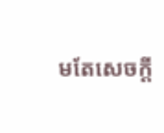មតែសេចក្ដី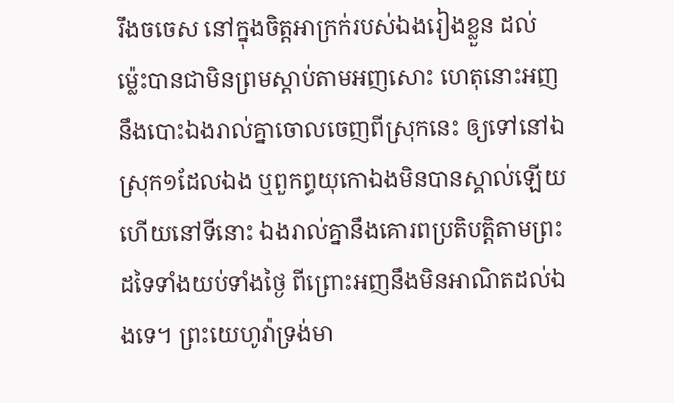រឹងចចេស នៅក្នុងចិត្តអាក្រក់របស់ឯងរៀងខ្លួន ដល់ម៉្លេះបានជាមិនព្រមស្តាប់តាមអញសោះ ហេតុនោះអញនឹងបោះឯងរាល់គ្នាចោលចេញពីស្រុកនេះ ឲ្យទៅនៅឯស្រុក១ដែលឯង ឬពួកព្ធយុកោឯងមិនបានស្គាល់ឡើយ ហើយនៅទីនោះ ឯងរាល់គ្នានឹងគោរពប្រតិបត្តិតាមព្រះដទៃទាំងយប់ទាំងថ្ងៃ ពីព្រោះអញនឹងមិនអាណិតដល់ឯងទេ។ ព្រះយេហូវ៉ាទ្រង់មា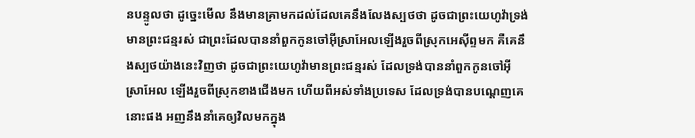នបន្ទូលថា ដូច្នេះមើល នឹងមានគ្រាមកដល់ដែលគេនឹងលែងស្បថថា ដូចជាព្រះយេហូវ៉ាទ្រង់មានព្រះជន្មរស់ ជាព្រះដែលបាននាំពួកកូនចៅអ៊ីស្រាអែលឡើងរួចពីស្រុកអេស៊ីព្ទមក គឺគេនឹងស្បថយ៉ាងនេះវិញថា ដូចជាព្រះយេហូវ៉ាមានព្រះជន្មរស់ ដែលទ្រង់បាននាំពួកកូនចៅអ៊ីស្រាអែល ឡើងរួចពីស្រុកខាងជើងមក ហើយពីអស់ទាំងប្រទេស ដែលទ្រង់បានបណ្តេញគេនោះផង អញនឹងនាំគេឲ្យវិលមកក្នុង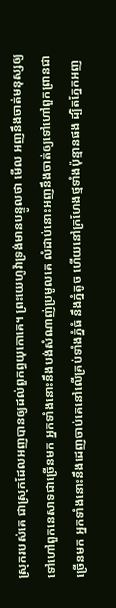ស្រុករបស់គេ ជាស្រុកដែលអញបានឲ្យដល់ពួកព្ធយុកោគេ។ ព្រះយេហូវ៉ាទ្រង់មានបន្ទូលថា មើល អញនឹងចាត់មនុស្សឲ្យទៅហៅពួកនេសាទជាច្រើនមក អ្នកទាំងនោះនឹងបង់សំណាញ់ប្រមូលគេ លំដាប់នោះអញនឹងចាត់ឲ្យទៅហៅពួកព្រានជាច្រើនមក អ្នកទាំងនោះនឹងដេញចាប់គេនៅលើគ្រប់ទាំងភ្នំធំ នឹងភ្នំតូច ហើយនៅក្រហែងថ្មទាំងប៉ុន្មានផង ដ្បិតភ្នែកអញ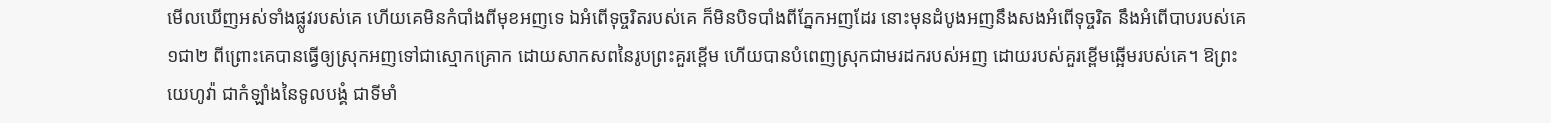មើលឃើញអស់ទាំងផ្លូវរបស់គេ ហើយគេមិនកំបាំងពីមុខអញទេ ឯអំពើទុច្ចរិតរបស់គេ ក៏មិនបិទបាំងពីភ្នែកអញដែរ នោះមុនដំបូងអញនឹងសងអំពើទុច្ចរិត នឹងអំពើបាបរបស់គេ១ជា២ ពីព្រោះគេបានធ្វើឲ្យស្រុកអញទៅជាស្មោកគ្រោក ដោយសាកសពនៃរូបព្រះគួរខ្ពើម ហើយបានបំពេញស្រុកជាមរដករបស់អញ ដោយរបស់គួរខ្ពើមឆ្អើមរបស់គេ។ ឱព្រះយេហូវ៉ា ជាកំឡាំងនៃទូលបង្គំ ជាទីមាំ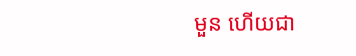មួន ហើយជា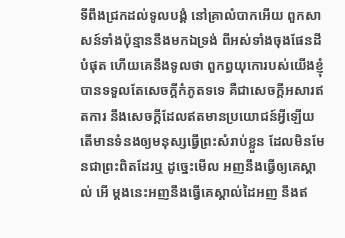ទីពឹងជ្រកដល់ទូលបង្គំ នៅគ្រាលំបាកអើយ ពួកសាសន៍ទាំងប៉ុន្មាននឹងមកឯទ្រង់ ពីអស់ទាំងចុងផែនដីបំផុត ហើយគេនឹងទូលថា ពួកព្ធយុកោរបស់យើងខ្ញុំបានទទួលតែសេចក្ដីកំភូតទទេ គឺជាសេចក្ដីអសារឥតការ នឹងសេចក្ដីដែលឥតមានប្រយោជន៍អ្វីឡើយ តើមានទំនងឲ្យមនុស្សធ្វើព្រះសំរាប់ខ្លួន ដែលមិនមែនជាព្រះពិតដែរឬ ដូច្នេះមើល អញនឹងធ្វើឲ្យគេស្គាល់ អើ ម្តងនេះអញនឹងធ្វើគេស្គាល់ដៃអញ នឹងឥ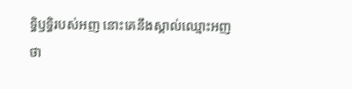ទ្ធិឫទ្ធិរបស់អញ នោះគេនឹងស្គាល់ឈ្មោះអញ ថា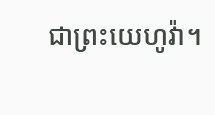ជាព្រះយេហូវ៉ា។